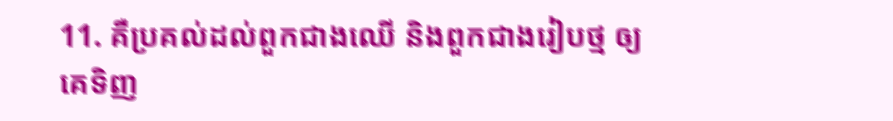11. គឺប្រគល់ដល់ពួកជាងឈើ និងពួកជាងរៀបថ្ម ឲ្យគេទិញ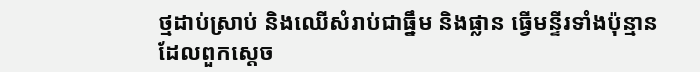ថ្មដាប់ស្រាប់ និងឈើសំរាប់ជាធ្នឹម និងផ្លាន ធ្វើមន្ទីរទាំងប៉ុន្មាន ដែលពួកស្តេច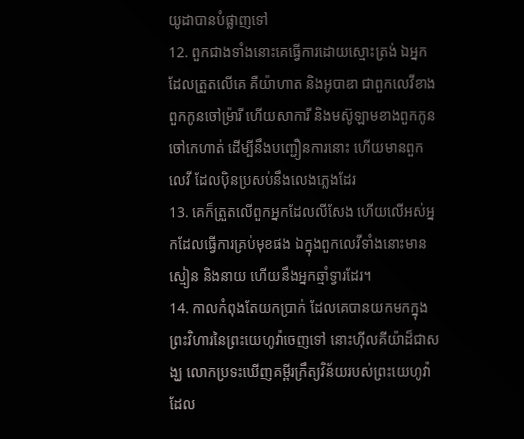យូដាបានបំផ្លាញទៅ
12. ពួកជាងទាំងនោះគេធ្វើការដោយស្មោះត្រង់ ឯអ្នកដែលត្រួតលើគេ គឺយ៉ាហាត និងអូបាឌា ជាពួកលេវីខាងពួកកូនចៅម្រ៉ារី ហើយសាការី និងមស៊ូឡាមខាងពួកកូនចៅកេហាត់ ដើម្បីនឹងបញ្ជឿនការនោះ ហើយមានពួកលេវី ដែលប៉ិនប្រសប់នឹងលេងភ្លេងដែរ
13. គេក៏ត្រួតលើពួកអ្នកដែលលីសែង ហើយលើអស់អ្នកដែលធ្វើការគ្រប់មុខផង ឯក្នុងពួកលេវីទាំងនោះមានស្មៀន និងនាយ ហើយនឹងអ្នកឆ្មាំទ្វារដែរ។
14. កាលកំពុងតែយកប្រាក់ ដែលគេបានយកមកក្នុងព្រះវិហារនៃព្រះយេហូវ៉ាចេញទៅ នោះហ៊ីលគីយ៉ាដ៏ជាសង្ឃ លោកប្រទះឃើញគម្ពីរក្រឹត្យវិន័យរបស់ព្រះយេហូវ៉ាដែល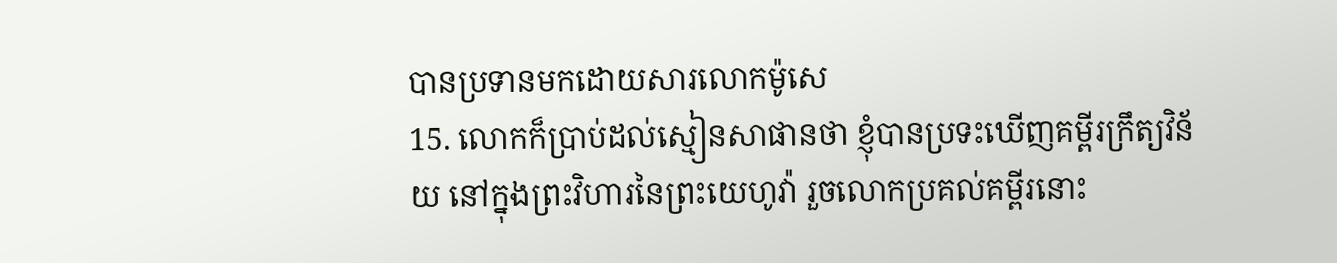បានប្រទានមកដោយសារលោកម៉ូសេ
15. លោកក៏ប្រាប់ដល់ស្មៀនសាផានថា ខ្ញុំបានប្រទះឃើញគម្ពីរក្រឹត្យវិន័យ នៅក្នុងព្រះវិហារនៃព្រះយេហូវ៉ា រួចលោកប្រគល់គម្ពីរនោះ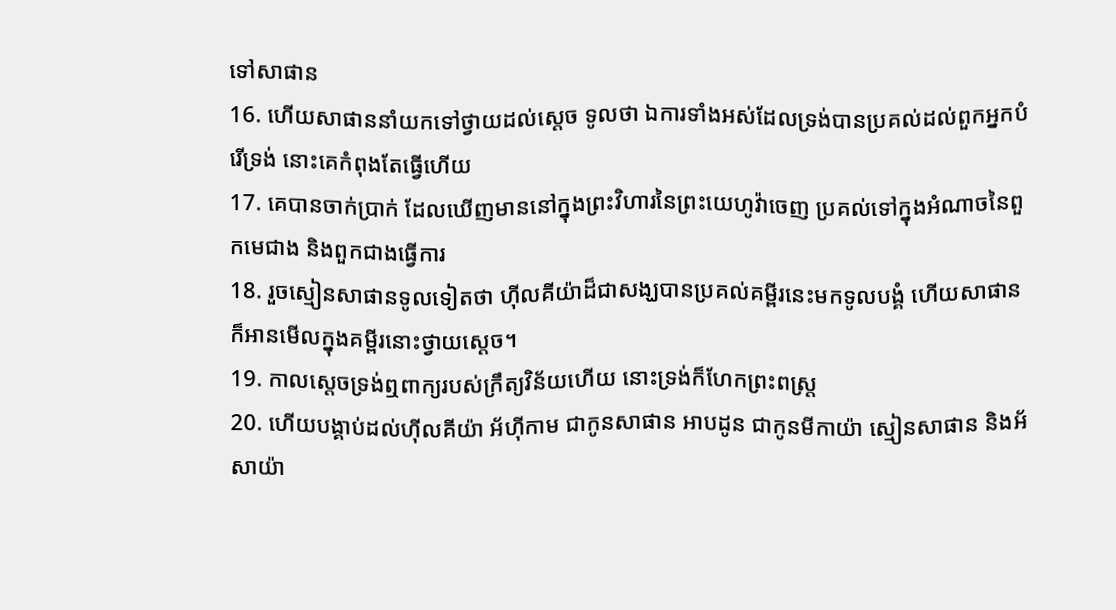ទៅសាផាន
16. ហើយសាផាននាំយកទៅថ្វាយដល់ស្តេច ទូលថា ឯការទាំងអស់ដែលទ្រង់បានប្រគល់ដល់ពួកអ្នកបំរើទ្រង់ នោះគេកំពុងតែធ្វើហើយ
17. គេបានចាក់ប្រាក់ ដែលឃើញមាននៅក្នុងព្រះវិហារនៃព្រះយេហូវ៉ាចេញ ប្រគល់ទៅក្នុងអំណាចនៃពួកមេជាង និងពួកជាងធ្វើការ
18. រួចស្មៀនសាផានទូលទៀតថា ហ៊ីលគីយ៉ាដ៏ជាសង្ឃបានប្រគល់គម្ពីរនេះមកទូលបង្គំ ហើយសាផានក៏អានមើលក្នុងគម្ពីរនោះថ្វាយស្តេច។
19. កាលស្តេចទ្រង់ឮពាក្យរបស់ក្រឹត្យវិន័យហើយ នោះទ្រង់ក៏ហែកព្រះពស្ត្រ
20. ហើយបង្គាប់ដល់ហ៊ីលគីយ៉ា អ័ហ៊ីកាម ជាកូនសាផាន អាបដូន ជាកូនមីកាយ៉ា ស្មៀនសាផាន និងអ័សាយ៉ា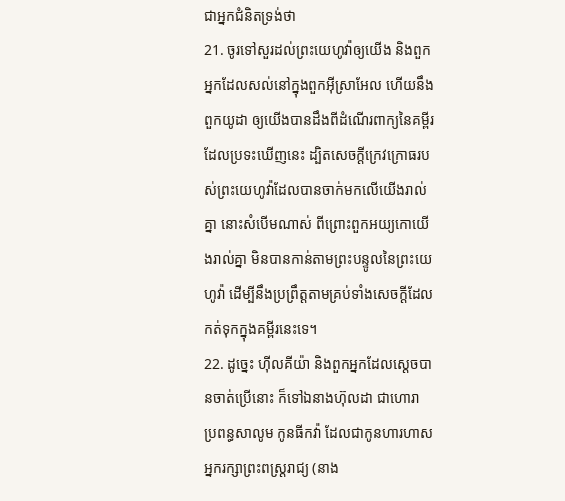ជាអ្នកជំនិតទ្រង់ថា
21. ចូរទៅសួរដល់ព្រះយេហូវ៉ាឲ្យយើង និងពួកអ្នកដែលសល់នៅក្នុងពួកអ៊ីស្រាអែល ហើយនឹងពួកយូដា ឲ្យយើងបានដឹងពីដំណើរពាក្យនៃគម្ពីរ ដែលប្រទះឃើញនេះ ដ្បិតសេចក្ដីក្រេវក្រោធរបស់ព្រះយេហូវ៉ាដែលបានចាក់មកលើយើងរាល់គ្នា នោះសំបើមណាស់ ពីព្រោះពួកអយ្យកោយើងរាល់គ្នា មិនបានកាន់តាមព្រះបន្ទូលនៃព្រះយេហូវ៉ា ដើម្បីនឹងប្រព្រឹត្តតាមគ្រប់ទាំងសេចក្ដីដែលកត់ទុកក្នុងគម្ពីរនេះទេ។
22. ដូច្នេះ ហ៊ីលគីយ៉ា និងពួកអ្នកដែលស្តេចបានចាត់ប្រើនោះ ក៏ទៅឯនាងហ៊ុលដា ជាហោរា ប្រពន្ធសាលូម កូនធីកវ៉ា ដែលជាកូនហារហាស អ្នករក្សាព្រះពស្ត្ររាជ្យ (នាង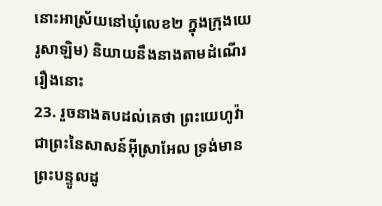នោះអាស្រ័យនៅឃុំលេខ២ ក្នុងក្រុងយេរូសាឡិម) និយាយនឹងនាងតាមដំណើររឿងនោះ
23. រួចនាងតបដល់គេថា ព្រះយេហូវ៉ា ជាព្រះនៃសាសន៍អ៊ីស្រាអែល ទ្រង់មានព្រះបន្ទូលដូ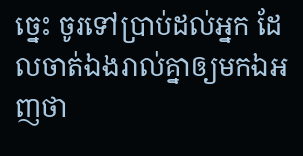ច្នេះ ចូរទៅប្រាប់ដល់អ្នក ដែលចាត់ឯងរាល់គ្នាឲ្យមកឯអញថា